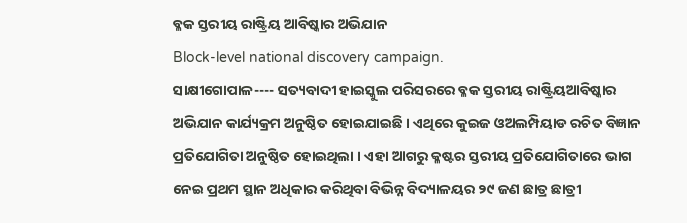ବ୍ଳକ ସ୍ତରୀୟ ରାଷ୍ଟ୍ରିୟ ଆବିଷ୍କାର ଅଭିଯାନ
Block-level national discovery campaign.
ସାକ୍ଷୀଗୋପାଳ---- ସତ୍ୟବାଦୀ ହାଇସ୍କୁଲ ପରିସରରେ ବ୍ଳକ ସ୍ତରୀୟ ରାଷ୍ଟ୍ରିୟଆବିଷ୍କାର ଅଭିଯାନ କାର୍ଯ୍ୟକ୍ରମ ଅନୁଷ୍ଠିତ ହୋଇଯାଇଛି । ଏଥିରେ କୁଇଜ ଓଅଲମ୍ପିୟାଡ ରଚିତ ବିଜ୍ଞାନ ପ୍ରତିଯୋଗିତା ଅନୁଷ୍ଠିତ ହୋଇଥିଲା । ଏହା ଆଗରୁ କ୍ଳଷ୍ଟର ସ୍ତରୀୟ ପ୍ରତିଯୋଗିତାରେ ଭାଗ ନେଇ ପ୍ରଥମ ସ୍ଥାନ ଅଧିକାର କରିଥିବା ବିଭିନ୍ନ ବିଦ୍ୟାଳୟର ୨୯ ଜଣ ଛାତ୍ର ଛାତ୍ରୀ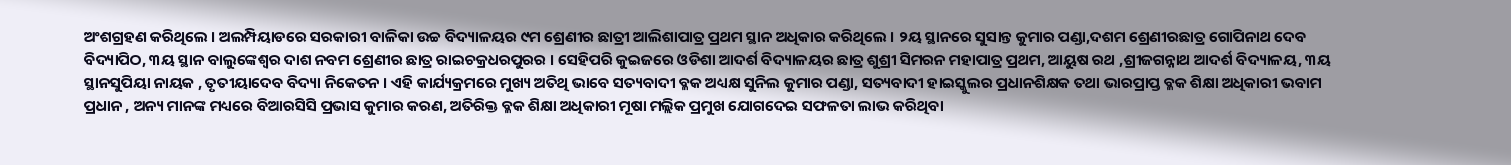ଅଂଶଗ୍ରହଣ କରିଥିଲେ । ଅଲମ୍ପିୟାଡରେ ସରକାରୀ ବାଳିକା ଉଚ୍ଚ ବିଦ୍ୟାଳୟର ୯ମ ଶ୍ରେଣୀର ଛାତ୍ରୀ ଆଲିଶାପାତ୍ର ପ୍ରଥମ ସ୍ଥାନ ଅଧିକାର କରିଥିଲେ । ୨ୟ ସ୍ଥାନରେ ସୁସାନ୍ତ କୁମାର ପଣ୍ଡା,ଦଶମ ଶ୍ରେଣୀରଛାତ୍ର ଗୋପିନାଥ ଦେବ ବିଦ୍ୟାପିଠ, ୩ୟ ସ୍ଥାନ ବାଲୁଙ୍କେଶ୍ୱର ଦାଶ ନବମ ଶ୍ରେଣୀର ଛାତ୍ର ରାଇଚକ୍ରଧରପୁରର । ସେହିପରି କୁଇଜରେ ଓଡିଶା ଆଦର୍ଶ ବିଦ୍ୟାଳୟର ଛାତ୍ର ଶୁଶ୍ରୀ ସିମରନ ମହାପାତ୍ର ପ୍ରଥମ, ଆୟୁଷ ରଥ ,ଶ୍ରୀଜଗନ୍ନାଥ ଆଦର୍ଶ ବିଦ୍ୟାଳୟ, ୩ୟ ସ୍ଥାନସୁପିୟା ନାୟକ , ତୃତୀୟାଦେବ ବିଦ୍ୟା ନିକେତନ । ଏହି କାର୍ଯ୍ୟକ୍ରମରେ ମୁଖ୍ୟ ଅତିଥି ଭାବେ ସତ୍ୟବାଦୀ ବ୍ଳକ ଅଧ୍ୟକ୍ଷ ସୁନିଲ କୁମାର ପଣ୍ଡା, ସତ୍ୟବାଦୀ ହାଇସ୍କୁଲର ପ୍ରଧାନଶିକ୍ଷକ ତଥା ଭାରପ୍ରାପ୍ତ ବ୍ଳକ ଶିକ୍ଷା ଅଧିକାରୀ ଭବାମ ପ୍ରଧାନ , ଅନ୍ୟ ମାନଙ୍କ ମଧ୍ୟରେ ବିଆରସିସି ପ୍ରଭାସ କୁମାର କରଣ, ଅତିରିକ୍ତ ବ୍ଳକ ଶିକ୍ଷା ଅଧିକାରୀ ମୂଷା ମଲ୍ଲିକ ପ୍ରମୁଖ ଯୋଗଦେଇ ସଫଳତା ଲାଭ କରିଥିବା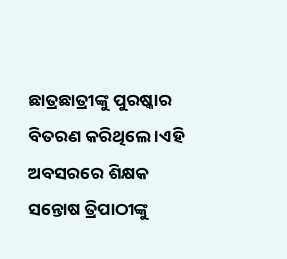ଛାତ୍ରଛାତ୍ରୀଙ୍କୁ ପୁରଷ୍କାର ବିତରଣ କରିଥିଲେ ।ଏହି ଅବସରରେ ଶିକ୍ଷକ ସନ୍ତୋଷ ତ୍ରିପାଠୀଙ୍କୁ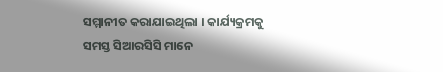ସମ୍ମାନୀତ କରାଯାଇଥିଲା । କାର୍ଯ୍ୟକ୍ରମକୁ ସମସ୍ତ ସିଆରସିସି ମାନେ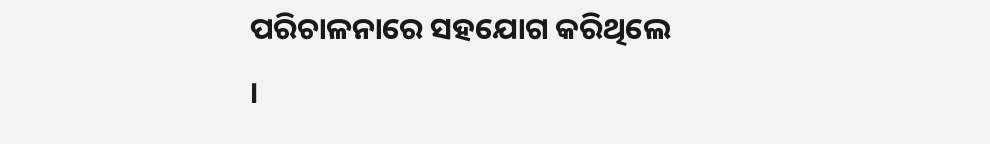ପରିଚାଳନାରେ ସହଯୋଗ କରିଥିଲେ ।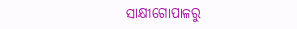ସାକ୍ଷୀଗୋପାଳରୁ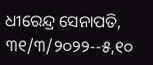ଧୀରେନ୍ଦ୍ର ସେନାପତି, ୩୧/୩/୨୦୨୨--୫,୧୦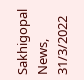Sakhigopal News, 31/3/2022